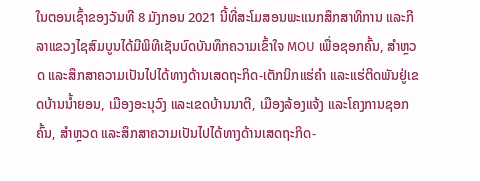ໃນຕອນເຊົ້າຂອງວັນທີ 8 ມັງກອນ 2021 ນີ້ທີ່ສະໂມສອນພະແນກສຶກສາທິການ ແລະກີລາແຂວງໄຊສົມບູນໄດ້ມີພິທີເຊັນບົດບັນທຶກຄວາມເຂົ້າໃຈ MOU ເພື່ອຊອກຄົ້ນ, ສໍາຫຼວດ ແລະສຶກສາຄວາມເປັນໄປໄດ້ທາງດ້ານເສດຖະກິດ-ເຕັກນິກແຮ່ຄໍາ ແລະແຮ່ຕິດພັນຢູ່ເຂດບ້ານນໍ້າຍອນ, ເມືອງອະນຸວົງ ແລະເຂດບ້ານນາຕີ, ເມືອງລ້ອງແຈ້ງ ແລະໂຄງການຊອກຄົ້ນ, ສໍາຫຼວດ ແລະສຶກສາຄວາມເປັນໄປໄດ້ທາງດ້ານເສດຖະກິດ-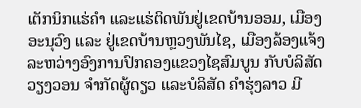ເຕັກນິກແຮ່ຄໍາ ແລະແຮ່ຕິດພັນຢູ່ເຂດບ້ານອອມ, ເມືອງອະນຸວົງ ແລະ ຢູ່ເຂດບ້ານຫຼວງພັນໄຊ, ເມືອງລ້ອງແຈ້ງ ລະຫວ່າງອົງການປົກຄອງແຂວງໄຊສົມບູນ ກັບບໍລິສັດ ວຽງວອນ ຈໍາກັດຜູ້ດຽວ ແລະບໍລິສັດ ຄໍາຮຸ່ງລາວ ມີ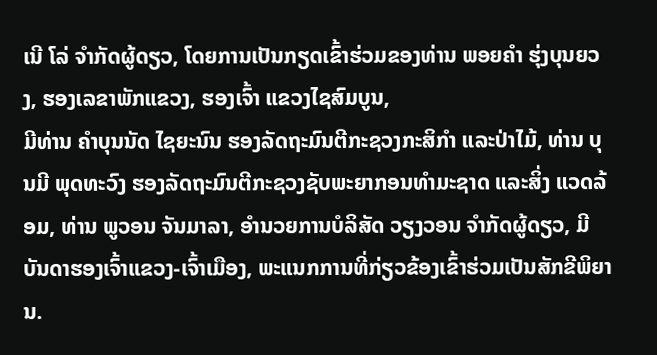ເນີ ໂລ່ ຈໍາກັດຜູ້ດຽວ, ໂດຍການເປັນກຽດເຂົ້າຮ່ວມຂອງທ່ານ ພອຍຄໍາ ຮຸ່ງບຸນຍວງ, ຮອງເລຂາພັກແຂວງ, ຮອງເຈົ້າ ແຂວງໄຊສົມບູນ,
ມີທ່ານ ຄໍາບຸນນັດ ໄຊຍະນົນ ຮອງລັດຖະມົນຕີກະຊວງກະສິກໍາ ແລະປ່າໄມ້, ທ່ານ ບຸນມີ ພຸດທະວົງ ຮອງລັດຖະມົນຕີກະຊວງຊັບພະຍາກອນທໍາມະຊາດ ແລະສິ່ງ ແວດລ້ອມ, ທ່ານ ພູວອນ ຈັນມາລາ, ອໍານວຍການບໍລິສັດ ວຽງວອນ ຈໍາກັດຜູ້ດຽວ, ມີບັນດາຮອງເຈົ້າແຂວງ-ເຈົ້າເມືອງ, ພະແນກການທີ່ກ່ຽວຂ້ອງເຂົ້າຮ່ວມເປັນສັກຂີພິຍານ.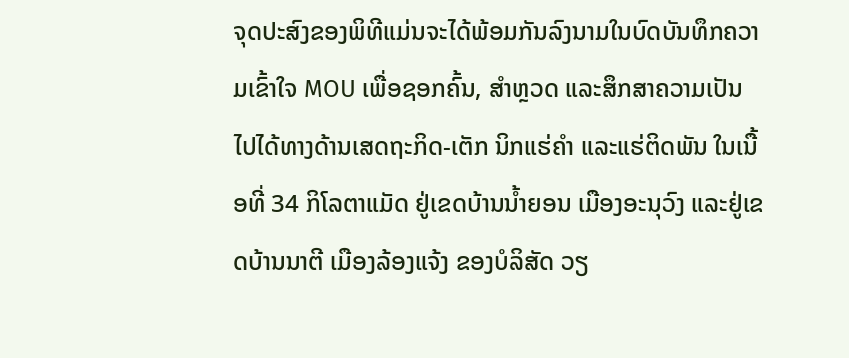ຈຸດປະສົງຂອງພິທີແມ່ນຈະໄດ້ພ້ອມກັນລົງນາມໃນບົດບັນທຶກຄວາມເຂົ້າໃຈ MOU ເພື່ອຊອກຄົ້ນ, ສໍາຫຼວດ ແລະສຶກສາຄວາມເປັນໄປໄດ້ທາງດ້ານເສດຖະກິດ-ເຕັກ ນິກແຮ່ຄໍາ ແລະແຮ່ຕິດພັນ ໃນເນື້ອທີ່ 34 ກິໂລຕາແມັດ ຢູ່ເຂດບ້ານນໍ້າຍອນ ເມືອງອະນຸວົງ ແລະຢູ່ເຂດບ້ານນາຕີ ເມືອງລ້ອງແຈ້ງ ຂອງບໍລິສັດ ວຽ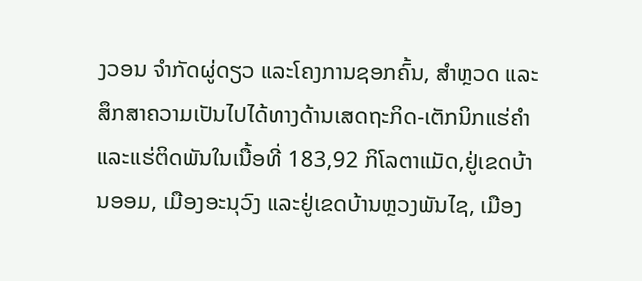ງວອນ ຈໍາກັດຜູ່ດຽວ ແລະໂຄງການຊອກຄົ້ນ, ສໍາຫຼວດ ແລະສຶກສາຄວາມເປັນໄປໄດ້ທາງດ້ານເສດຖະກິດ-ເຕັກນິກແຮ່ຄໍາ ແລະແຮ່ຕິດພັນໃນເນື້ອທີ່ 183,92 ກິໂລຕາແມັດ,ຢູ່ເຂດບ້ານອອມ, ເມືອງອະນຸວົງ ແລະຢູ່ເຂດບ້ານຫຼວງພັນໄຊ, ເມືອງ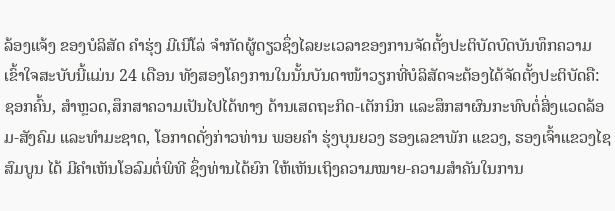ລ້ອງແຈ້ງ ຂອງບໍລິສັດ ຄໍາຮຸ່ງ ມີເນີໂລ່ ຈໍາກັດຜູ້ດຽວຊຶ່ງໄລຍະເວລາຂອງການຈັດຕັ້ງປະຕິບັດບົດບັນທຶກຄວາມເຂົ້າໃຈສະບັບນີ້ແມ່ນ 24 ເດືອນ ທັງສອງໂຄງການໃນນັ້ນບັນດາໜ້າວຽກທີ່ບໍລິສັດຈະຕ້ອງໄດ້ຈັດຕັ້ງປະຕິບັດຄື: ຊອກຄົ້ນ, ສໍາຫຼວດ,ສຶກສາຄວາມເປັນໄປໄດ້ທາງ ດ້ານເສດຖະກິດ-ເຕັກນິກ ແລະສຶກສາຜົນກະທົບຕໍ່ສິ່ງແວດລ້ອມ-ສັງຄົມ ແລະທໍາມະຊາດ, ໂອກາດດັ່ງກ່າວທ່ານ ພອຍຄໍາ ຮຸ່ງບຸນຍວງ ຮອງເລຂາພັກ ແຂວງ, ຮອງເຈົ້າແຂວງໄຊສົມບູນ ໄດ້ ມີຄໍາເຫັນໂອລົມຕໍ່ພິທີ ຊຶ່ງທ່ານໄດ້ຍົກ ໃຫ້ເຫັນເຖິງຄວາມໝາຍ-ຄວາມສໍາຄັນໃນການ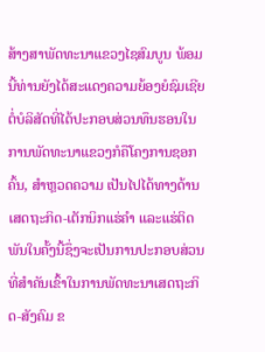ສ້າງສາພັດທະນາແຂວງໄຊສົມບູນ ພ້ອມນີ້ທ່ານຍັງໄດ້ສະແດງຄວາມຍ້ອງຍໍຊົມເຊີຍຕໍ່ບໍລິສັດທີ່ໄດ້ປະກອບສ່ວນທຶນຮອນໃນການພັດທະນາແຂວງກໍຄືໂຄງການຊອກຄົ້ນ, ສໍາຫຼວດຄວາມ ເປັນໄປໄດ້ທາງດ້ານເສດຖະກິດ-ເຕັກນິກແຮ່ຄໍາ ແລະແຮ່ຕິດພັນໃນຄັ້ງນີ້ຊຶ່ງຈະເປັນການປະກອບສ່ວນທີ່ສໍາຄັນເຂົ້າໃນການພັດທະນາເສດຖະກິດ-ສັງຄົມ ຂ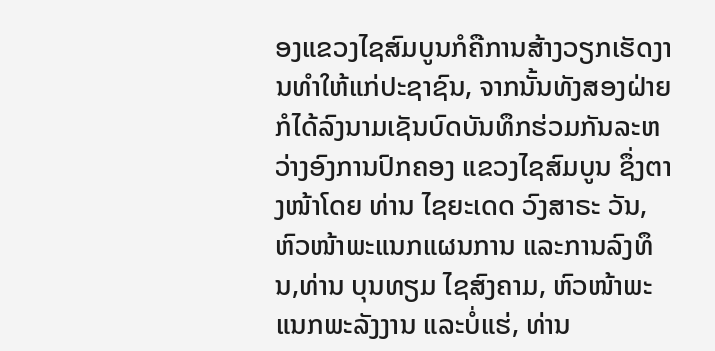ອງແຂວງໄຊສົມບູນກໍຄືການສ້າງວຽກເຮັດງານທໍາໃຫ້ແກ່ປະຊາຊົນ, ຈາກນັ້ນທັງສອງຝ່າຍກໍໄດ້ລົງນາມເຊັນບົດບັນທຶກຮ່ວມກັນລະຫວ່າງອົງການປົກຄອງ ແຂວງໄຊສົມບູນ ຊຶ່ງຕາງໜ້າໂດຍ ທ່ານ ໄຊຍະເດດ ວົງສາຣະ ວັນ,ຫົວໜ້າພະແນກແຜນການ ແລະການລົງທຶນ,ທ່ານ ບຸນທຽມ ໄຊສົງຄາມ, ຫົວໜ້າພະແນກພະລັງງານ ແລະບໍ່ແຮ່, ທ່ານ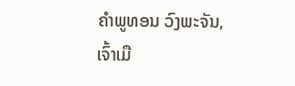ຄໍາພູທອນ ວົງພະຈັນ, ເຈົ້າເມື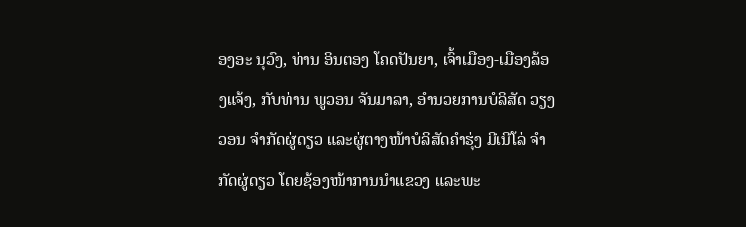ອງອະ ນຸວົງ, ທ່ານ ອິນຕອງ ໂຄດປັນຍາ, ເຈົ້າເມືອງ-ເມືອງລ້ອງແຈ້ງ, ກັບທ່ານ ພູວອນ ຈັນມາລາ, ອໍານວຍການບໍລິສັດ ວຽງວອນ ຈໍາກັດຜູ່ດຽວ ແລະຜູ່ຕາງໜ້າບໍລິສັດຄໍາຮຸ່ງ ມີເນີໂລ່ ຈໍາກັດຜູ່ດຽວ ໂດຍຊ້ອງໜ້າການນໍາແຂວງ ແລະພະ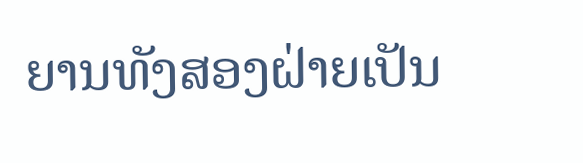ຍານທັງສອງຝ່າຍເປັນ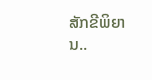ສັກຂີພິຍານ..